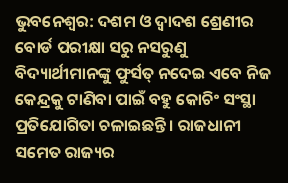ଭୁବନେଶ୍ୱର: ଦଶମ ଓ ଦ୍ୱାଦଶ ଶ୍ରେଣୀର ବୋର୍ଡ ପରୀକ୍ଷା ସରୁ ନସରୁଣୁ ବିଦ୍ୟାର୍ଥୀମାନଙ୍କୁ ଫୁର୍ସତ୍ ନଦେଇ ଏବେ ନିଜ କେନ୍ଦ୍ରକୁ ଟାଣିବା ପାଇଁ ବହୁ କୋଚିଂ ସଂସ୍ଥା ପ୍ରତିଯୋଗିତା ଚଳାଇଛନ୍ତି । ରାଜଧାନୀ ସମେତ ରାଜ୍ୟର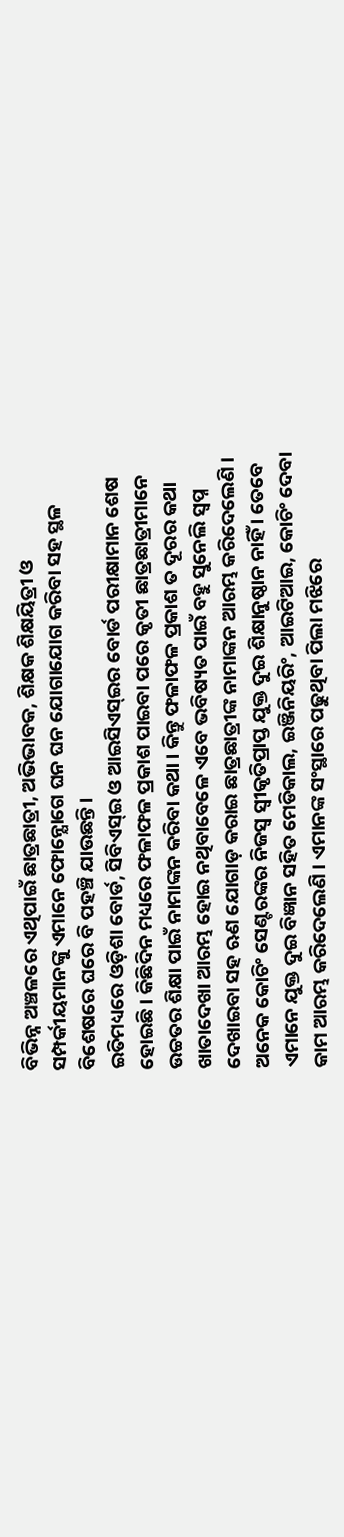ବିଭିନ୍ନ ଅଞ୍ଚଳରେ ଏଥିପାଇଁ ଛାତ୍ରଛାତ୍ରୀ, ଅଭିଭାବକ, ଶିକ୍ଷକ ଶିକ୍ଷୟିତ୍ରୀ ଓ ସମ୍ପର୍କୀୟମାନଙ୍କୁ ଏମାନେ ଫୋନ୍ଯୋଗେ ଘନ ଘନ ଯୋଗାଯୋଗ କରିବା ସହ ସ୍ଥଳ ବିଶେଷରେ ଘରେ ବି ପହଞ୍ଚି ଯାଉଛନ୍ତି ।
ଇତିମଧ୍ୟରେ ଓଡ଼ିଶା ବୋର୍ଡ, ସିବିଏସ୍ଇ ଓ ଆଇସିଏସ୍ଇର ବୋର୍ଡ ପରୀକ୍ଷାମାନ ଶେଷ ହୋଇଛି । କିଛିଦିନ ମଧ୍ୟରେ ଫଳାଫଳ ପ୍ରକାଶ ପାଇବା ପରେ କୃତୀ ଛାତ୍ରଛାତ୍ରୀମାନେ ଉଚ୍ଚତର ଶିକ୍ଷା ପାଇଁ ନାମାଙ୍କନ କରିବା କଥା । କିନ୍ତୁ ଫଳାଫଳ ପ୍ରକାଶ ତ ଦୂରର କଥା ଖାତାଦେଖା ଆରମ୍ଭ ହୋଇ ନଥିବାବେଳେ ଏବେ ଭବିଷ୍ୟତ ପାଇଁ ବହୁ ସୁନେଲି ସ୍ୱପ୍ନ ଦେଖାଇବା ସହ ଋଣ ଯୋଗାଡ଼ କରାଇ ଛାତ୍ରଛାତ୍ରୀଙ୍କ ନାମାଙ୍କନ ଆରମ୍ଭ କରିଦେଲେଣି ।
ଅନେକ କୋଚିଂ ସେଣ୍ଟରଙ୍କର ନିଜସ୍ୱ ସ୍ୱୀକୃତିପ୍ରାପ୍ତ ଯୁକ୍ତ ଦୁଇ ଶିକ୍ଷାନୁଷ୍ଠାନ ନାହିଁ । ତେବେ ଏମାନେ ଯୁକ୍ତ ଦୁଇ ବିଜ୍ଞାନ ସହିତ ମେଡିକାଲ, ଇଞ୍ଜିନିୟରିଂ, ଆଇଟିଆଇ, କୋଚିଂ ଦେବା କାମ ଆରମ୍ଭ କରିଦେଲେଣି । ଏମାନଙ୍କ ସଂସ୍ଥାରେ ପଢୁଥିବା ପିଲା ମଝିରେ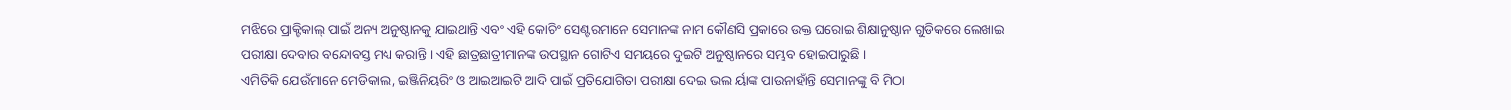ମଝିରେ ପ୍ରାକ୍ଟିକାଲ୍ ପାଇଁ ଅନ୍ୟ ଅନୁଷ୍ଠାନକୁ ଯାଇଥାନ୍ତି ଏବଂ ଏହି କୋଚିଂ ସେଣ୍ଟରମାନେ ସେମାନଙ୍କ ନାମ କୌଣସି ପ୍ରକାରେ ଉକ୍ତ ଘରୋଇ ଶିକ୍ଷାନୁଷ୍ଠାନ ଗୁଡିକରେ ଲେଖାଇ ପରୀକ୍ଷା ଦେବାର ବନ୍ଦୋବସ୍ତ ମଧ୍ୟ କରାନ୍ତି । ଏହି ଛାତ୍ରଛାତ୍ରୀମାନଙ୍କ ଉପସ୍ଥାନ ଗୋଟିଏ ସମୟରେ ଦୁଇଟି ଅନୁଷ୍ଠାନରେ ସମ୍ଭବ ହୋଇପାରୁଛି ।
ଏମିତିକି ଯେଉଁମାନେ ମେଡିକାଲ, ଇଞ୍ଜିନିୟରିଂ ଓ ଆଇଆଇଟି ଆଦି ପାଇଁ ପ୍ରତିଯୋଗିତା ପରୀକ୍ଷା ଦେଇ ଭଲ ର୍ୟାଙ୍କ ପାଉନାହାଁନ୍ତି ସେମାନଙ୍କୁ ବି ମିଠା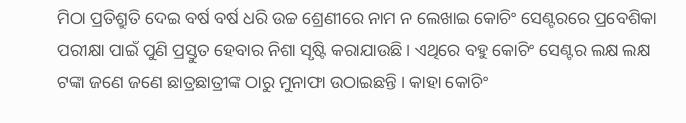ମିଠା ପ୍ରତିଶ୍ରୁତି ଦେଇ ବର୍ଷ ବର୍ଷ ଧରି ଉଚ୍ଚ ଶ୍ରେଣୀରେ ନାମ ନ ଲେଖାଇ କୋଚିଂ ସେଣ୍ଟରରେ ପ୍ରବେଶିକା ପରୀକ୍ଷା ପାଇଁ ପୁଣି ପ୍ରସ୍ତୁତ ହେବାର ନିଶା ସୃଷ୍ଟି କରାଯାଉଛି । ଏଥିରେ ବହୁ କୋଚିଂ ସେଣ୍ଟର ଲକ୍ଷ ଲକ୍ଷ ଟଙ୍କା ଜଣେ ଜଣେ ଛାତ୍ରଛାତ୍ରୀଙ୍କ ଠାରୁ ମୁନାଫା ଉଠାଇଛନ୍ତି । କାହା କୋଚିଂ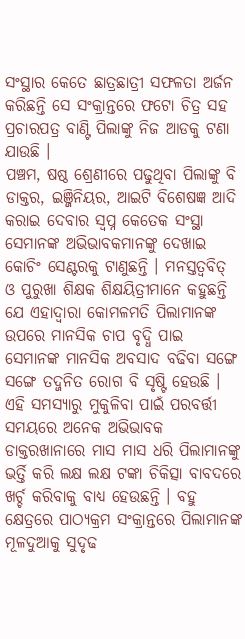ସଂସ୍ଥାର କେତେ ଛାତ୍ରଛାତ୍ରୀ ସଫଳତା ଅର୍ଜନ କରିଛନ୍ତି ସେ ସଂକ୍ରାନ୍ତରେ ଫଟୋ ଚିତ୍ର ସହ ପ୍ରଚାରପତ୍ର ବାଣ୍ଟି ପିଲାଙ୍କୁ ନିଜ ଆଡକୁ ଟଣା ଯାଉଛି ।
ପଞ୍ଚମ, ଷଷ୍ଠ ଶ୍ରେଣୀରେ ପଢୁଥିବା ପିଲାଙ୍କୁ ବି ଡାକ୍ତର, ଇଞ୍ଜିନିୟର, ଆଇଟି ବିଶେଷଜ୍ଞ ଆଦି କରାଇ ଦେବାର ସ୍ୱପ୍ନ କେତେକ ସଂସ୍ଥା ସେମାନଙ୍କ ଅଭିଭାବକମାନଙ୍କୁ ଦେଖାଇ କୋଚିଂ ସେଣ୍ଟରକୁ ଟାଣୁଛନ୍ତି । ମନସ୍ତତ୍ୱବିତ୍ ଓ ପୁରୁଖା ଶିକ୍ଷକ ଶିକ୍ଷୟିତ୍ରୀମାନେ କହୁଛନ୍ତି ଯେ ଏହାଦ୍ୱାରା କୋମଳମତି ପିଲାମାନଙ୍କ ଉପରେ ମାନସିକ ଚାପ ବୃଦ୍ଧି ପାଇ ସେମାନଙ୍କ ମାନସିକ ଅବସାଦ ବଢିବା ସଙ୍ଗେ ସଙ୍ଗେ ତଦ୍ଜନିତ ରୋଗ ବି ସୃଷ୍ଟି ହେଉଛି । ଏହି ସମସ୍ୟାରୁ ମୁକୁଳିବା ପାଇଁ ପରବର୍ତ୍ତୀ ସମୟରେ ଅନେକ ଅଭିଭାବକ ଡାକ୍ତରଖାନାରେ ମାସ ମାସ ଧରି ପିଲାମାନଙ୍କୁ ଭର୍ତ୍ତି କରି ଲକ୍ଷ ଲକ୍ଷ ଟଙ୍କା ଚିକିତ୍ସା ବାବଦରେ ଖର୍ଚ୍ଚ କରିବାକୁ ବାଧ୍ୟ ହେଉଛନ୍ତି । ବହୁ କ୍ଷେତ୍ରରେ ପାଠ୍ୟକ୍ରମ ସଂକ୍ରାନ୍ତରେ ପିଲାମାନଙ୍କ ମୂଳଦୁଆକୁ ସୁଦୃଢ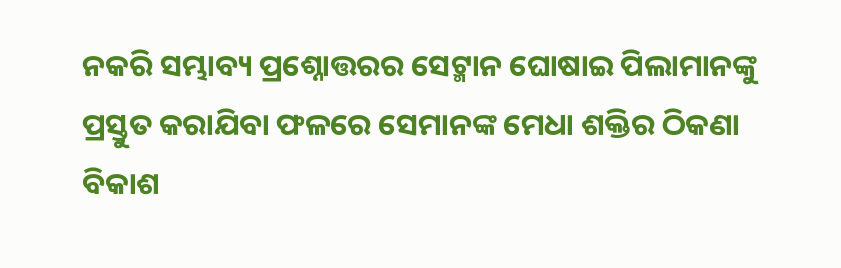ନକରି ସମ୍ଭାବ୍ୟ ପ୍ରଶ୍ନୋତ୍ତରର ସେଟ୍ମାନ ଘୋଷାଇ ପିଲାମାନଙ୍କୁ ପ୍ରସ୍ତୁତ କରାଯିବା ଫଳରେ ସେମାନଙ୍କ ମେଧା ଶକ୍ତିର ଠିକଣା ବିକାଶ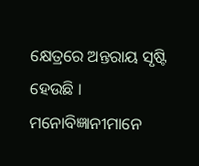କ୍ଷେତ୍ରରେ ଅନ୍ତରାୟ ସୃଷ୍ଟି ହେଉଛି ।
ମନୋବିଜ୍ଞାନୀମାନେ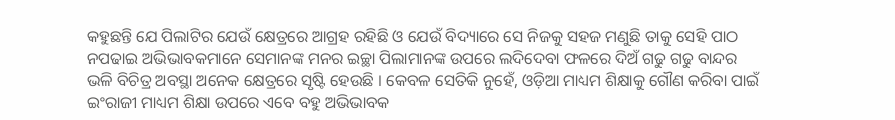କହୁଛନ୍ତି ଯେ ପିଲାଟିର ଯେଉଁ କ୍ଷେତ୍ରରେ ଆଗ୍ରହ ରହିଛି ଓ ଯେଉଁ ବିଦ୍ୟାରେ ସେ ନିଜକୁ ସହଜ ମଣୁଛି ତାକୁ ସେହି ପାଠ ନପଢାଇ ଅଭିଭାବକମାନେ ସେମାନଙ୍କ ମନର ଇଚ୍ଛା ପିଲାମାନଙ୍କ ଉପରେ ଲଦିଦେବା ଫଳରେ ଦିଅଁ ଗଢୁ ଗଢୁ ବାନ୍ଦର ଭଳି ବିଚିତ୍ର ଅବସ୍ଥା ଅନେକ କ୍ଷେତ୍ରରେ ସୃଷ୍ଟି ହେଉଛି । କେବଳ ସେତିକି ନୁହେଁ, ଓଡ଼ିଆ ମାଧ୍ୟମ ଶିକ୍ଷାକୁ ଗୌଣ କରିବା ପାଇଁ ଇଂରାଜୀ ମାଧ୍ୟମ ଶିକ୍ଷା ଉପରେ ଏବେ ବହୁ ଅଭିଭାବକ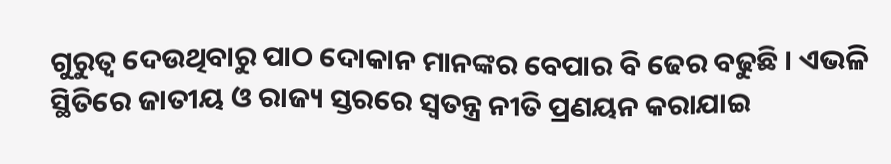ଗୁରୁତ୍ୱ ଦେଉଥିବାରୁ ପାଠ ଦୋକାନ ମାନଙ୍କର ବେପାର ବି ଢେର ବଢୁଛି । ଏଭଳି ସ୍ଥିତିରେ ଜାତୀୟ ଓ ରାଜ୍ୟ ସ୍ତରରେ ସ୍ୱତନ୍ତ୍ର ନୀତି ପ୍ରଣୟନ କରାଯାଇ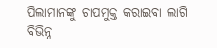ପିଲାମାନଙ୍କୁ ଚାପମୁକ୍ତ କରାଇବା ଲାଗି ବିଭିନ୍ନ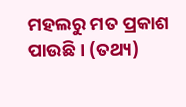ମହଲରୁ ମତ ପ୍ରକାଶ ପାଉଛି । (ତଥ୍ୟ)